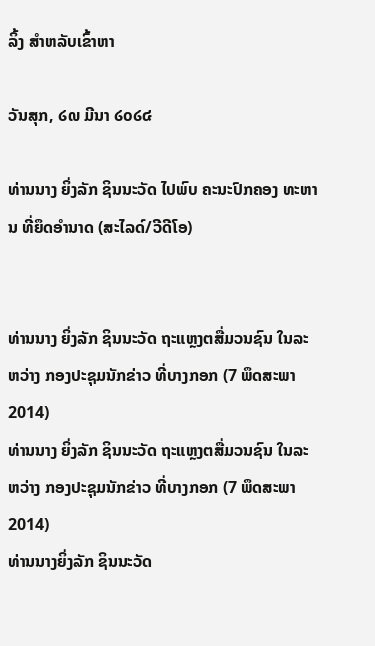ລິ້ງ ສຳຫລັບເຂົ້າຫາ

ວັນສຸກ, ໒໙ ມີນາ ໒໐໒໔

ທ່ານນາງ ຍິ່ງລັກ ຊິນນະວັດ ໄປພົບ ຄະນະປົກຄອງ ທະຫານ ທີ່ຍຶດອຳນາດ (ສະໄລດ໌/ວີດີໂອ)


ທ່ານນາງ ຍິ່ງລັກ ຊິນນະວັດ ຖະແຫຼງຕສື່ມວນຊົນ ໃນລະຫວ່າງ ກອງປະຊຸມນັກຂ່າວ ທີ່ບາງກອກ (7 ພຶດສະພາ 2014)
ທ່ານນາງ ຍິ່ງລັກ ຊິນນະວັດ ຖະແຫຼງຕສື່ມວນຊົນ ໃນລະຫວ່າງ ກອງປະຊຸມນັກຂ່າວ ທີ່ບາງກອກ (7 ພຶດສະພາ 2014)
ທ່ານນາງຍິ່ງລັກ ຊິນນະວັດ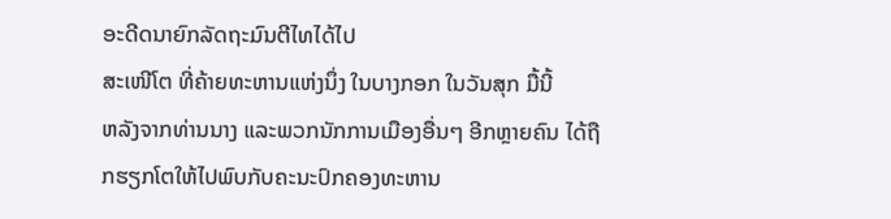ອະດີດນາຍົກລັດຖະມົນຕີໄທໄດ້ໄປ
ສະເໜີໂຕ ທີ່ຄ້າຍທະຫານແຫ່ງນຶ່ງ ໃນບາງກອກ ໃນວັນສຸກ ມື້ນີ້
ຫລັງຈາກທ່ານນາງ ແລະພວກນັກການເມືອງອື່ນໆ ອີກຫຼາຍຄົນ ໄດ້ຖືກຮຽກໂຕໃຫ້ໄປພົບກັບຄະນະປົກຄອງທະຫານ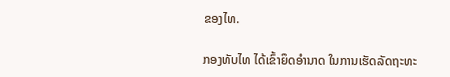ຂອງໄທ.

ກອງທັບໄທ ໄດ້ເຂົ້າຍຶດອຳນາດ ໃນການເຮັດລັດຖະທະ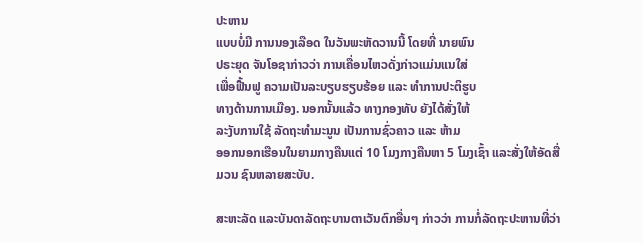ປະຫານ
ແບບບໍ່ມີ ການນອງເລືອດ ໃນວັນພະຫັດວານນີ້ ໂດຍທີ່ ນາຍພົນ
ປຣະຍຸດ ຈັນໂອຊາກ່າວວ່າ ການເຄື່ອນໄຫວດັ່ງກ່າວແມ່ນແນໃສ່
ເພື່ອຟື້ນຟູ ຄວາມເປັນລະບຽບຮຽບຮ້ອຍ ແລະ ທຳການປະຕິຮູບ
ທາງດ້ານການເມືອງ. ນອກນັ້ນແລ້ວ ທາງກອງທັບ ຍັງໄດ້ສັ່ງໃຫ້
ລະງັບການໃຊ້ ລັດຖະທຳມະນູນ ເປັນການຊົ່ວຄາວ ແລະ ຫ້າມ
ອອກນອກເຮືອນໃນຍາມກາງຄືນແຕ່ 10 ໂມງກາງຄືນຫາ 5 ໂມງເຊົ້າ ແລະສັ່ງໃຫ້ອັດສື່ມວນ ຊົນຫລາຍສະບັບ.

ສະຫະລັດ ແລະບັນດາລັດຖະບານຕາເວັນຕົກອື່ນໆ ກ່າວວ່າ ການກໍ່ລັດຖະປະຫານທີ່ວ່າ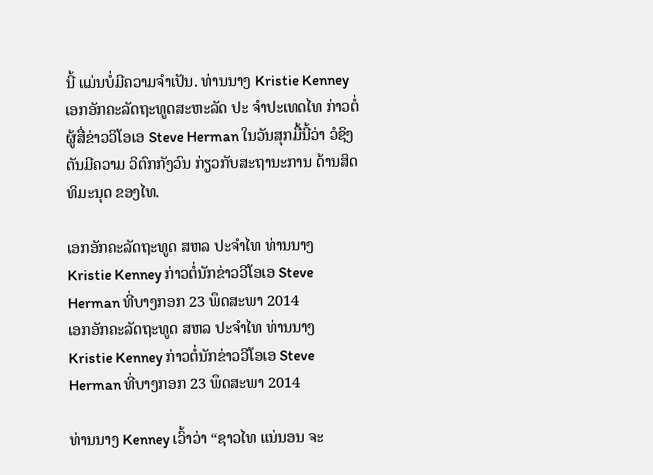ນີ້ ແມ່ນບໍ່ມີຄວາມຈຳເປັນ. ທ່ານນາງ Kristie Kenney ເອກອັກຄະລັດຖະທູດສະຫະລັດ ປະ ຈຳປະເທດໄທ ກ່າວຕໍ່ຜູ້ສື່ຂ່າວວິໂອເອ Steve Herman ໃນວັນສຸກມື້ນີ້ວ່າ ວໍຊິງຕັນມີຄວາມ ວິຕົກກັງວົນ ກ່ຽວກັບສະຖານະການ ດ້ານສິດທິມະນຸດ ຂອງໄທ.

ເອກອັກຄະລັດຖະທູດ ສຫລ ປະຈຳໄທ ທ່ານນາງ Kristie Kenney ກ່າວຕໍ່ນັກຂ່າວວີໂອເອ Steve Herman ທີ່ບາງກອກ 23 ພຶດສະພາ 2014
ເອກອັກຄະລັດຖະທູດ ສຫລ ປະຈຳໄທ ທ່ານນາງ Kristie Kenney ກ່າວຕໍ່ນັກຂ່າວວີໂອເອ Steve Herman ທີ່ບາງກອກ 23 ພຶດສະພາ 2014

ທ່ານນາງ Kenney ເວົ້າວ່າ “ຊາວໄທ ແນ່ນອນ ຈະ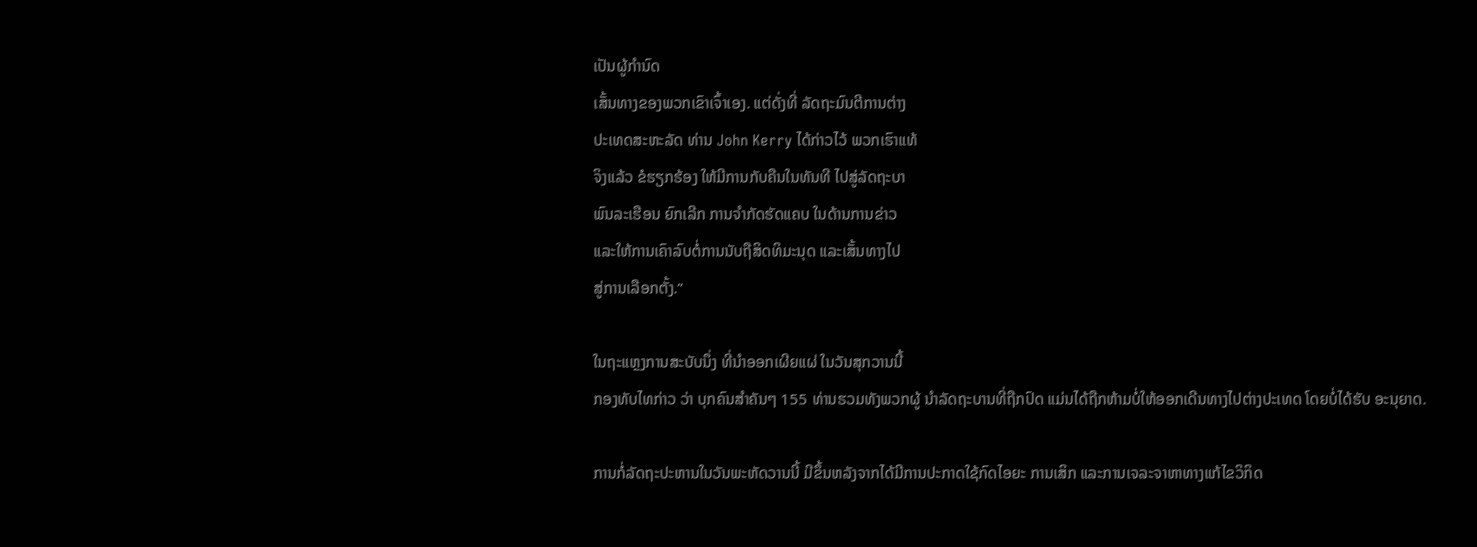ເປັນຜູ້ກຳນົດ
ເສັ້ນທາງຂອງພວກເຂົາເຈົ້າເອງ. ແຕ່ດັ່ງທີ່ ລັດຖະມົນຕີການຕ່າງ
ປະເທດສະຫະລັດ ທ່ານ John Kerry ໄດ້ກ່າວໄວ້ ພວກເຮົາແທ້
ຈິງແລ້ວ ຂໍຮຽກຮ້ອງ ໃຫ້ມີການກັບຄືນໃນທັນທີ ໄປສູ່ລັດຖະບາ
ພົນລະເຮືອນ ຍົກເລີກ ການຈຳກັດຮັດແຄບ ໃນດ້ານການຂ່າວ
ແລະໃຫ້ການເຄົາລົບຕໍ່ການນັບຖືສິດທິມະນຸດ ແລະເສັ້ນທາງໄປ
ສູ່ການເລືອກຕັ້ງ.”

ໃນຖະແຫຼງການສະບັບນຶ່ງ ທີ່ນຳອອກເຜີຍແຜ່ ໃນວັນສຸກວານນີ້
ກອງທັບໄທກ່າວ ວ່າ ບຸກຄົນສຳຄັນໆ 155 ທ່ານຮວມທັງພວກຜູ້ ນຳລັດຖະບານທີ່ຖືກປົດ ແມ່ນໄດ້ຖືກຫ້າມບໍ່ໃຫ້ອອກເດີນທາງໄປຕ່າງປະເທດ ໂດຍບໍ່ໄດ້ຮັບ ອະນຸຍາດ.

ການກໍ່ລັດຖະປະຫານໃນວັນພະຫັດວານນີ້ ມີຂຶ້ນຫລັງຈາກໄດ້ມີການປະກາດໃຊ້ກົດໄອຍະ ການເສິກ ແລະການເຈລະຈາຫາທາງແກ້ໄຂວິກິດ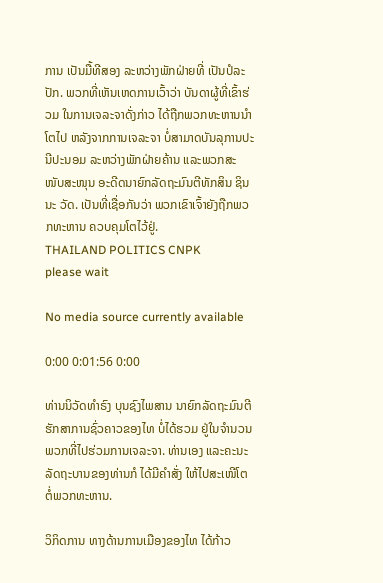ການ ເປັນມື້ທີສອງ ລະຫວ່າງພັກຝ່າຍທີ່ ເປັນປໍລະປັກ. ພວກທີ່ເຫັນເຫດການເວົ້າວ່າ ບັນດາຜູ້ທີ່ເຂົ້າຮ່ວມ ໃນການເຈລະຈາດັ່ງກ່າວ ໄດ້ຖືກພວກທະຫານນຳໂຕໄປ ຫລັງຈາກການເຈລະຈາ ບໍ່ສາມາດບັນລຸການປະນີປະນອມ ລະຫວ່າງພັກຝ່າຍຄ້ານ ແລະພວກສະໜັບສະໜຸນ ອະດີດນາຍົກລັດຖະມົນຕີທັກສິນ ຊິນນະ ວັດ. ເປັນທີ່ເຊື່ອກັນວ່າ ພວກເຂົາເຈົ້າຍັງຖືກພວກທະຫານ ຄວບຄຸມໂຕໄວ້ຢູ່.
THAILAND POLITICS CNPK
please wait

No media source currently available

0:00 0:01:56 0:00

ທ່ານນິວັດທຳຣົງ ບຸນຊົງໄພສານ ນາຍົກລັດຖະມົນຕີຮັກສາການຊົ່ວຄາວຂອງໄທ ບໍ່ໄດ້ຮວມ ຢູ່ໃນຈຳນວນພວກທີ່ໄປຮ່ວມການເຈລະຈາ. ທ່ານເອງ ແລະຄະນະລັດຖະບານຂອງທ່ານກໍ ໄດ້ມີຄຳສັ່ງ ໃຫ້ໄປສະເໜີໂຕ ຕໍ່ພວກທະຫານ.

ວິກິດການ ທາງດ້ານການເມືອງຂອງໄທ ໄດ້ກ້າວ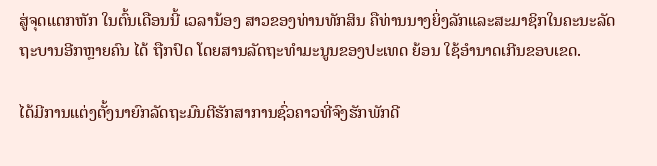ສູ່ຈຸດແຕກຫັກ ໃນຕົ້ນເດືອນນີ້ ເວລານ້ອງ ສາວຂອງທ່ານທັກສິນ ຄືທ່ານນາງຍິ່ງລັກແລະສະມາຊິກໃນຄະນະລັດຖະບານອີກຫຼາຍຄົນ ໄດ້ ຖືກປົດ ໂດຍສານລັດຖະທຳມະນູນຂອງປະເທດ ຍ້ອນ ໃຊ້ອຳນາດເກີນຂອບເຂດ.

ໄດ້ມີການແຕ່ງຕັ້ງນາຍົກລັດຖະມົນຕີຮັກສາການຊົ່ວຄາວທີ່ຈົງຮັກພັກດີ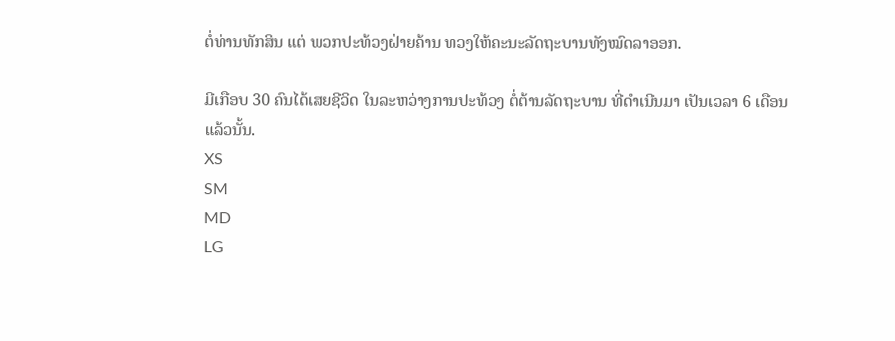ຕໍ່ທ່ານທັກສິນ ແຕ່ ພວກປະທ້ວງຝ່າຍຄ້ານ ທວງໃຫ້ຄະນະລັດຖະບານທັງໝົດລາອອກ.

ມີເກືອບ 30 ຄົນໄດ້ເສຍຊີວິດ ໃນລະຫວ່າງການປະທ້ວງ ຕໍ່ຕ້ານລັດຖະບານ ທີ່ດຳເນີນມາ ເປັນເວລາ 6 ເດືອນແລ້ວນັ້ນ.
XS
SM
MD
LG